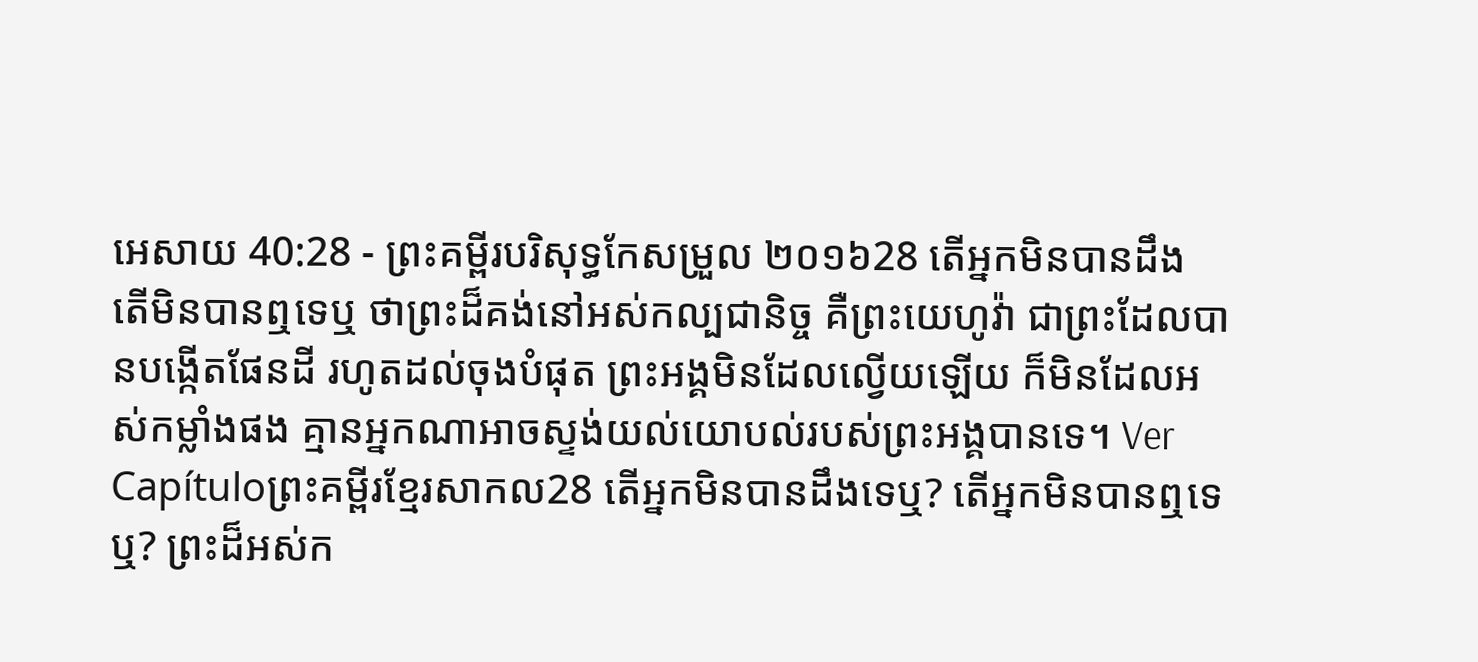អេសាយ 40:28 - ព្រះគម្ពីរបរិសុទ្ធកែសម្រួល ២០១៦28 តើអ្នកមិនបានដឹង តើមិនបានឮទេឬ ថាព្រះដ៏គង់នៅអស់កល្បជានិច្ច គឺព្រះយេហូវ៉ា ជាព្រះដែលបានបង្កើតផែនដី រហូតដល់ចុងបំផុត ព្រះអង្គមិនដែលល្វើយឡើយ ក៏មិនដែលអស់កម្លាំងផង គ្មានអ្នកណាអាចស្ទង់យល់យោបល់របស់ព្រះអង្គបានទេ។ Ver Capítuloព្រះគម្ពីរខ្មែរសាកល28 តើអ្នកមិនបានដឹងទេឬ? តើអ្នកមិនបានឮទេឬ? ព្រះដ៏អស់ក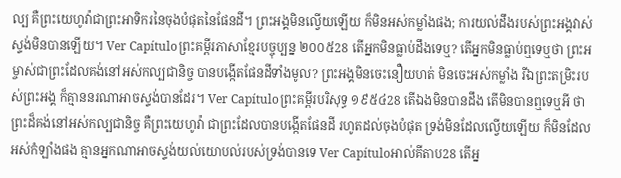ល្ប គឺព្រះយេហូវ៉ាជាព្រះអាទិករនៃចុងបំផុតនៃផែនដី។ ព្រះអង្គមិនល្វើយឡើយ ក៏មិនអស់កម្លាំងផង; ការយល់ដឹងរបស់ព្រះអង្គវាស់ស្ទង់មិនបានឡើយ។ Ver Capítuloព្រះគម្ពីរភាសាខ្មែរបច្ចុប្បន្ន ២០០៥28 តើអ្នកមិនធ្លាប់ដឹងទេឬ? តើអ្នកមិនធ្លាប់ឮទេឬថា ព្រះអម្ចាស់ជាព្រះដែលគង់នៅអស់កល្បជានិច្ច បានបង្កើតផែនដីទាំងមូល? ព្រះអង្គមិនចេះនឿយហត់ មិនចេះអស់កម្លាំង រីឯព្រះតម្រិះរបស់ព្រះអង្គ ក៏គ្មាននរណាអាចស្ទង់បានដែរ។ Ver Capítuloព្រះគម្ពីរបរិសុទ្ធ ១៩៥៤28 តើឯងមិនបានដឹង តើមិនបានឮទេឬអី ថាព្រះដ៏គង់នៅអស់កល្បជានិច្ច គឺព្រះយេហូវ៉ា ជាព្រះដែលបានបង្កើតផែនដី រហូតដល់ចុងបំផុត ទ្រង់មិនដែលល្វើយឡើយ ក៏មិនដែលអស់កំឡាំងផង គ្មានអ្នកណាអាចស្ទង់យល់យោបល់របស់ទ្រង់បានទេ Ver Capítuloអាល់គីតាប28 តើអ្ន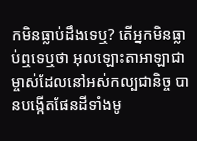កមិនធ្លាប់ដឹងទេឬ? តើអ្នកមិនធ្លាប់ឮទេឬថា អុលឡោះតាអាឡាជាម្ចាស់ដែលនៅអស់កល្បជានិច្ច បានបង្កើតផែនដីទាំងមូ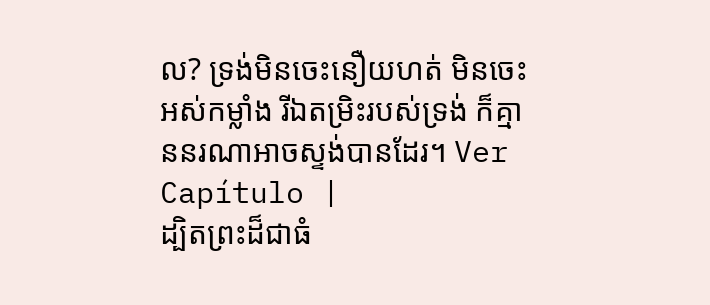ល? ទ្រង់មិនចេះនឿយហត់ មិនចេះអស់កម្លាំង រីឯតម្រិះរបស់ទ្រង់ ក៏គ្មាននរណាអាចស្ទង់បានដែរ។ Ver Capítulo |
ដ្បិតព្រះដ៏ជាធំ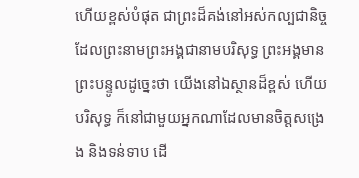ហើយខ្ពស់បំផុត ជាព្រះដ៏គង់នៅអស់កល្បជានិច្ច ដែលព្រះនាមព្រះអង្គជានាមបរិសុទ្ធ ព្រះអង្គមានព្រះបន្ទូលដូច្នេះថា យើងនៅឯស្ថានដ៏ខ្ពស់ ហើយបរិសុទ្ធ ក៏នៅជាមួយអ្នកណាដែលមានចិត្តសង្រេង និងទន់ទាប ដើ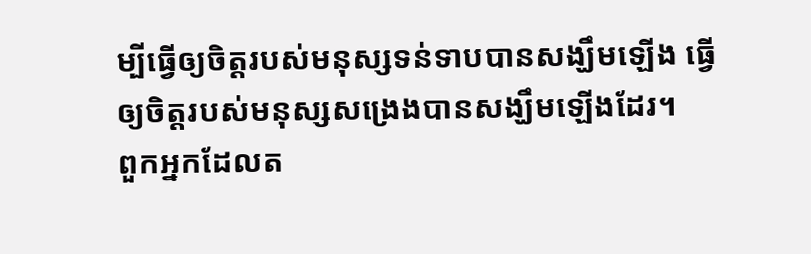ម្បីធ្វើឲ្យចិត្តរបស់មនុស្សទន់ទាបបានសង្ឃឹមឡើង ធ្វើឲ្យចិត្តរបស់មនុស្សសង្រេងបានសង្ឃឹមឡើងដែរ។
ពួកអ្នកដែលត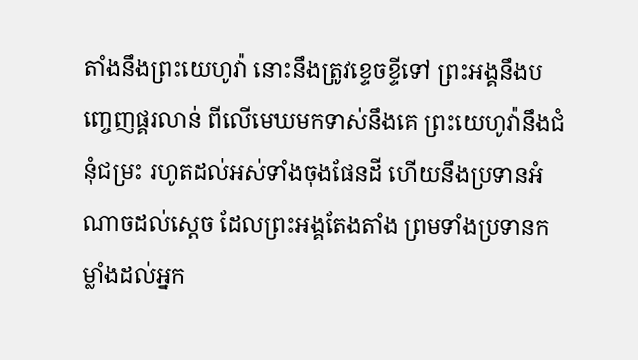តាំងនឹងព្រះយេហូវ៉ា នោះនឹងត្រូវខ្ទេចខ្ទីទៅ ព្រះអង្គនឹងបញ្ចេញផ្គរលាន់ ពីលើមេឃមកទាស់នឹងគេ ព្រះយេហូវ៉ានឹងជំនុំជម្រះ រហូតដល់អស់ទាំងចុងផែនដី ហើយនឹងប្រទានអំណាចដល់ស្តេច ដែលព្រះអង្គតែងតាំង ព្រមទាំងប្រទានកម្លាំងដល់អ្នក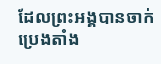ដែលព្រះអង្គបានចាក់ប្រេងតាំង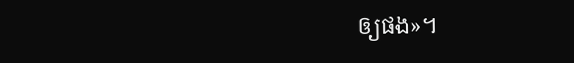ឲ្យផង»។